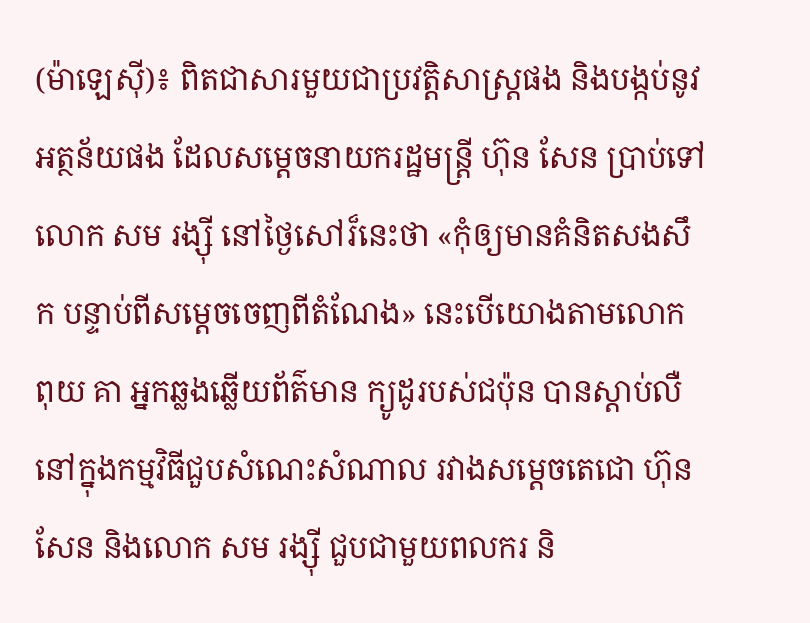(ម៉ាឡេស៊ី)៖ ពិតជាសារមួយជាប្រវត្តិសាស្រ្តផង និងបង្កប់នូវអត្ថន័យផង ដែលសម្តេចនាយករដ្ឋមន្រ្តី ហ៊ុន សែន ប្រាប់ទៅលោក សម រង្ស៊ី នៅថ្ងៃសៅរ៏នេះថា «កុំឲ្យមានគំនិតសងសឹក បន្ទាប់ពីសម្តេចចេញពីតំណែង» នេះបើយោងតាមលោក ពុយ គា អ្នកឆ្លងឆ្លើយព័ត៌មាន ក្យូដូរបស់ជប៉ុន បានស្តាប់លឺ នៅក្នុងកម្មវិធីជួបសំណេះសំណាល រវាងសម្តេចតេជោ ហ៊ុន សែន និងលោក សម រង្ស៊ី ជួបជាមួយពលករ និ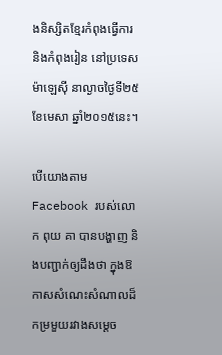ងនិស្សិតខ្មែរកំពុងធ្វើការ និងកំពុងរៀន នៅប្រទេសម៉ាឡេស៊ី នាល្ងាចថ្ងៃទី២៥ ខែមេសា ឆ្នាំ២០១៥នេះ។

បើយោងតាម Facebook របស់លោក ពុយ គា បានបង្ហាញ និងបញ្ជាក់ឲ្យដឹងថា ក្នុងឱកាសសំណេះសំណាលដ៏កម្រមួយរវាងសម្តេច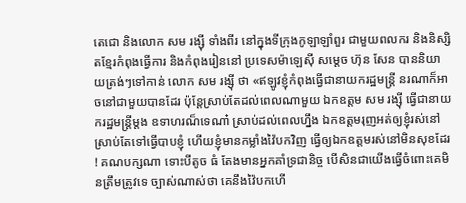តេជោ និងលោក សម រង្ស៊ី ទាំងពីរ នៅក្នុងទីក្រុងកូឡាឡាំពួរ ជាមួយពលករ និងនិស្សិតខ្មែរកំពុងធ្វើការ និងកំពុងរៀននៅ ប្រទេសម៉ាឡេស៊ី សម្តេច ហ៊ុន សែន បាននិយាយត្រង់ៗទៅកាន់ លោក សម រង្ស៊ី ថា «ឥឡូវខ្ញុំកំពុងធ្វើជានាយករដ្ឋមន្ត្រី នរណាក៏អាចនៅជាមួយបានដែរ ប៉ុន្តែស្រាប់តែដល់ពេលណាមួយ ឯកឧត្តម សម រង្ស៊ី ធ្វើជានាយករដ្ឋមន្រ្តីម្តង ឧទាហរណ៏ទេណា៎ ស្រាប់ដល់ពេលហ្នឹង ឯកឧត្តមរុញអត់ឲ្យខ្ញុំរស់នៅ ស្រាប់តែទៅធ្វើបាបខ្ញុំ ហើយខ្ញុំមានកម្លាំងវ៉ៃបកវិញ ធ្វើឲ្យឯកឧត្តមរស់នៅមិនសុខដែរ ! គណបក្សណា ទោះបីតូច ធំ តែងមានអ្នកគាំទ្រជានិច្ច បើសិនជាយើងធ្វើចំពោះគេមិនត្រឹមត្រូវទេ ច្បាស់ណាស់ថា គេនឹងវ៉ៃបកហើ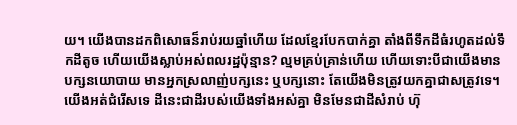យ។ យើងបានដកពិសោធន៏រាប់រយឆ្នាំហើយ ដែលខ្មែរបែកបាក់គ្នា តាំងពីទឹកដីធំរហូតដល់ទឹកដីតូច ហើយយើងស្លាប់អស់ពលរដ្ឋប៉ុន្មាន? ល្មមគ្រប់គ្រាន់ហើយ ហើយទោះបីជាយើងមានបក្សនយោបាយ មានអ្នកស្រលាញ់បក្សនេះ ឬបក្សនោះ តែយើងមិនត្រូវយកគ្នាជាសត្រូវទេ។ យើងអត់ជំរើសទេ ដីនេះជាដីរបស់យើងទាំងអស់គ្នា មិនមែនជាដីសំរាប់ ហ៊ុ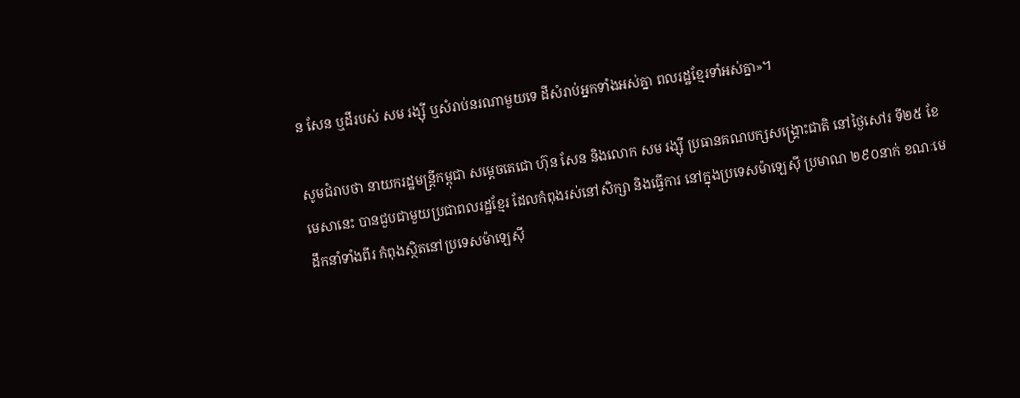ន សែន ឬដីរបស់ សម រង្ស៊ី ឬសំរាប់នរណាមួយទេ ដីសំរាប់អ្នកទាំងអស់គ្នា ពលរដ្ឋខ្មែរទាំអស់គ្នា»។

សូមជំរាបថា នាយករដ្ឋមន្រ្តីកម្ពុជា សម្តេចតេជោ ហ៊ុន សែន និងលោក សម រង្ស៊ី ប្រធានគណបក្សសង្រ្គោះជាតិ នៅថ្ងៃសៅរ ទី២៥ ខែមេសានេះ បានជួបជាមួយប្រជាពលរដ្ឋខ្មែរ ដែលកំពុងរស់នៅសិក្សា និងធ្វើការ នៅក្នុងប្រទេសម៉ាឡេស៊ី ប្រមាណ ២៩០នាក់ ខណៈមេដឹកនាំទាំងពីរ កំពុងស្ថិតនៅប្រទេសម៉ាឡេស៊ី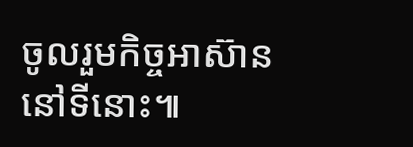ចូលរួមកិច្ចអាស៊ាននៅទីនោះ៕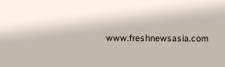www.freshnewsasia.com